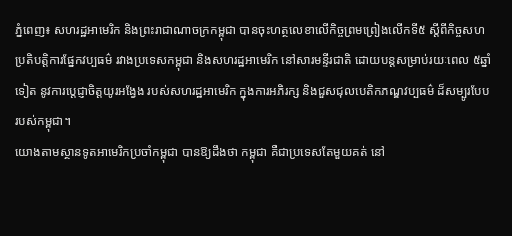ភ្នំពេញ៖ សហរដ្ឋអាមេរិក និងព្រះរាជាណាចក្រកម្ពុជា បានចុះហត្ថលេខាលើកិច្ចព្រមព្រៀងលើកទី៥ ស្តីពីកិច្ចសហប្រតិបត្តិការផ្នែកវប្បធម៌ រវាងប្រទេសកម្ពុជា និងសហរដ្ឋអាមេរិក នៅសារមន្ទីរជាតិ ដោយបន្តសម្រាប់រយៈពេល ៥ឆ្នាំទៀត នូវការប្តេជ្ញាចិត្តយូរអង្វែង របស់សហរដ្ឋអាមេរិក ក្នុងការអភិរក្ស និងជួសជុលបេតិកភណ្ឌវប្បធម៌ ដ៏សម្បូរបែប របស់កម្ពុជា។
យោងតាមស្ថានទូតអាមេរិកប្រចាំកម្ពុជា បានឱ្យដឹងថា កម្ពុជា គឺជាប្រទេសតែមួយគត់ នៅ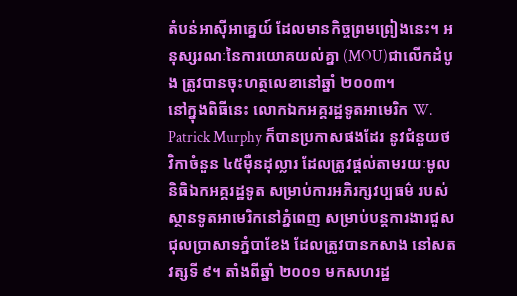តំបន់អាស៊ីអាគ្នេយ៍ ដែលមានកិច្ចព្រមព្រៀងនេះ។ អនុស្សរណៈនៃការយោគយល់គ្នា (MOU)ជាលើកដំបូង ត្រូវបានចុះហត្ថលេខានៅឆ្នាំ ២០០៣។
នៅក្នុងពិធីនេះ លោកឯកអគ្គរដ្ឋទូតអាមេរិក W. Patrick Murphy ក៏បានប្រកាសផងដែរ នូវជំនួយថវិកាចំនួន ៤៥ម៉ឺនដុល្លារ ដែលត្រូវផ្តល់តាមរយៈមូលនិធិឯកអគ្គរដ្ឋទូត សម្រាប់ការអភិរក្សវប្បធម៌ របស់ស្ថានទូតអាមេរិកនៅភ្នំពេញ សម្រាប់បន្តការងារជួសជុលប្រាសាទភ្នំបាខែង ដែលត្រូវបានកសាង នៅសតវត្សទី ៩។ តាំងពីឆ្នាំ ២០០១ មកសហរដ្ឋ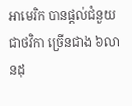អាមេរិក បានផ្តល់ជំនួយជាថវិកា ច្រើនជាង ៦លានដុ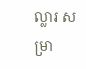ល្លារ សម្រា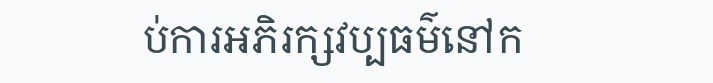ប់ការអភិរក្សវប្បធម៌នៅក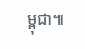ម្ពុជា៕